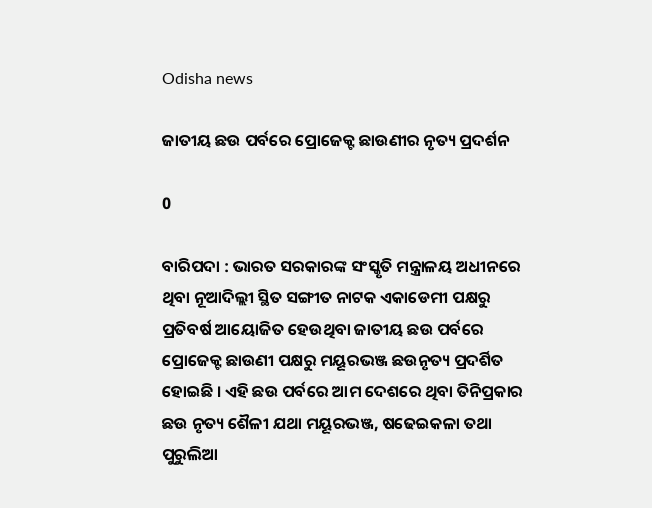Odisha news

ଜାତୀୟ ଛଉ ପର୍ବରେ ପ୍ରୋଜେକ୍ଟ ଛାଉଣୀର ନୃତ୍ୟ ପ୍ରଦର୍ଶନ

0

ବାରିପଦା : ଭାରତ ସରକାରଙ୍କ ସଂସ୍କୃତି ମନ୍ତ୍ରାଳୟ ଅଧୀନରେ ଥିବା ନୂଆଦିଲ୍ଲୀ ସ୍ଥିତ ସଙ୍ଗୀତ ନାଟକ ଏକାଡେମୀ ପକ୍ଷରୁ ପ୍ରତିବର୍ଷ ଆୟୋଜିତ ହେଉଥିବା ଜାତୀୟ ଛଉ ପର୍ବରେ ପ୍ରୋଜେକ୍ଟ ଛାଉଣୀ ପକ୍ଷରୁ ମୟୂରଭଞ୍ଜ ଛଉନୃତ୍ୟ ପ୍ରଦର୍ଶିତ ହୋଇଛି । ଏହି ଛଉ ପର୍ବରେ ଆମ ଦେଶରେ ଥିବା ତିନିପ୍ରକାର ଛଉ ନୃତ୍ୟ ଶୈଳୀ ଯଥା ମୟୂରଭଞ୍ଜ, ଷଢେଇକଳା ତଥା ପୁରୁଲିଆ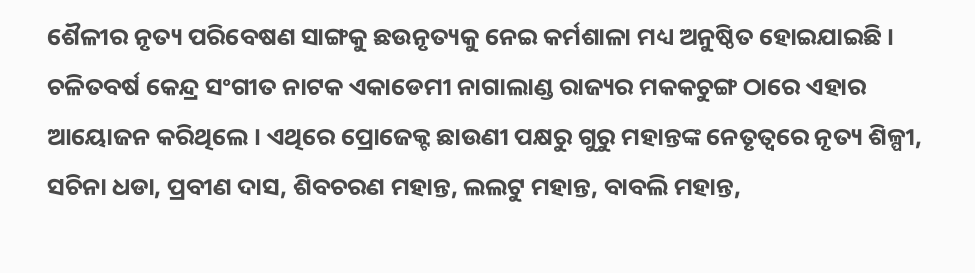ଶୈଳୀର ନୃତ୍ୟ ପରିବେଷଣ ସାଙ୍ଗକୁ ଛଉନୃତ୍ୟକୁ ନେଇ କର୍ମଶାଳା ମଧ୍ୟ ଅନୁଷ୍ଠିତ ହୋଇଯାଇଛି । ଚଳିତବର୍ଷ କେନ୍ଦ୍ର ସଂଗୀତ ନାଟକ ଏକାଡେମୀ ନାଗାଲାଣ୍ଡ ରାଜ୍ୟର ମକକଚୁଙ୍ଗ ଠାରେ ଏହାର ଆୟୋଜନ କରିଥିଲେ । ଏଥିରେ ପ୍ରୋଜେକ୍ଟ ଛାଉଣୀ ପକ୍ଷରୁ ଗୁରୁ ମହାନ୍ତଙ୍କ ନେତୃତ୍ୱରେ ନୃତ୍ୟ ଶିଳ୍ପୀ, ସଚିନା ଧଡା, ପ୍ରବୀଣ ଦାସ, ଶିବଚରଣ ମହାନ୍ତ, ଲଲଟୁ ମହାନ୍ତ, ବାବଲି ମହାନ୍ତ,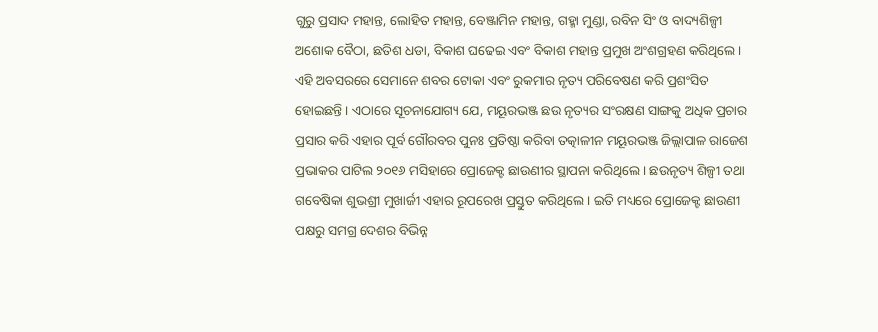ଗୁରୁ ପ୍ରସାଦ ମହାନ୍ତ, ଲୋହିତ ମହାନ୍ତ, ବେଞ୍ଜାମିନ ମହାନ୍ତ, ଗହ୍ମା ମୁଣ୍ଡା, ରବିନ ସିଂ ଓ ବାଦ୍ୟଶିଳ୍ପୀ ଅଶୋକ ବୈଠା, ଛତିଶ ଧଡା, ବିକାଶ ଘଢେଇ ଏବଂ ବିକାଶ ମହାନ୍ତ ପ୍ରମୁଖ ଅଂଶଗ୍ରହଣ କରିଥିଲେ । ଏହି ଅବସରରେ ସେମାନେ ଶବର ଟୋକା ଏବଂ ରୁକମାର ନୃତ୍ୟ ପରିବେଷଣ କରି ପ୍ରଶଂସିତ ହୋଇଛନ୍ତି । ଏଠାରେ ସୂଚନାଯୋଗ୍ୟ ଯେ, ମୟୂରଭଞ୍ଜ ଛଉ ନୃତ୍ୟର ସଂରକ୍ଷଣ ସାଙ୍ଗକୁ ଅଧିକ ପ୍ରଚାର ପ୍ରସାର କରି ଏହାର ପୂର୍ବ ଗୌରବର ପୁନଃ ପ୍ରତିଷ୍ଠା କରିବା ତତ୍କାଳୀନ ମୟୂରଭଞ୍ଜ ଜିଲ୍ଲାପାଳ ରାଜେଶ ପ୍ରଭାକର ପାଟିଲ ୨୦୧୬ ମସିହାରେ ପ୍ରୋଜେକ୍ଟ ଛାଉଣୀର ସ୍ଥାପନା କରିଥିଲେ । ଛଉନୃତ୍ୟ ଶିଳ୍ପୀ ତଥା ଗବେଷିକା ଶୁଭଶ୍ରୀ ମୁଖାର୍ଜୀ ଏହାର ରୂପରେଖ ପ୍ରସ୍ତୁତ କରିଥିଲେ । ଇତି ମଧ୍ୟରେ ପ୍ରୋଜେକ୍ଟ ଛାଉଣୀ ପକ୍ଷରୁ ସମଗ୍ର ଦେଶର ବିଭିନ୍ନ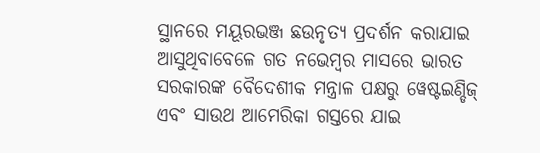ସ୍ଥାନରେ ମୟୂରଭଞ୍ଜ ଛଉନୃତ୍ୟ ପ୍ରଦର୍ଶନ କରାଯାଇ ଆସୁଥିବାବେଳେ ଗତ ନଭେମ୍ବର ମାସରେ ଭାରତ ସରକାରଙ୍କ ବୈଦେଶୀକ ମନ୍ତ୍ରାଳ ପକ୍ଷରୁ ୱେଷ୍ଟଇଣ୍ଡିଜ୍ ଏବଂ ସାଉଥ ଆମେରିକା ଗସ୍ତରେ ଯାଇ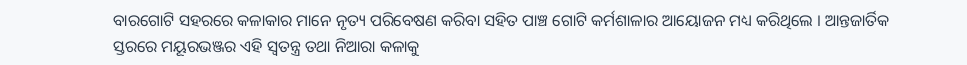ବାରଗୋଟି ସହରରେ କଳାକାର ମାନେ ନୃତ୍ୟ ପରିବେଷଣ କରିବା ସହିତ ପାଞ୍ଚ ଗୋଟି କର୍ମଶାଳାର ଆୟୋଜନ ମଧ୍ୟ କରିଥିଲେ । ଆନ୍ତଜାର୍ତିକ ସ୍ତରରେ ମୟୂରଭଞ୍ଜର ଏହି ସ୍ୱତନ୍ତ୍ର ତଥା ନିଆରା କଳାକୁ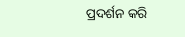ପ୍ରଦର୍ଶନ କରି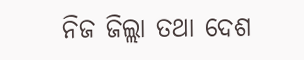ନିଜ ଜିଲ୍ଲା ତଥା ଦେଶ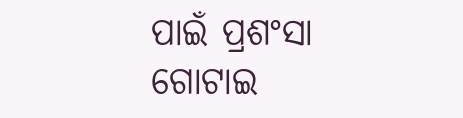ପାଇଁ ପ୍ରଶଂସା ଗୋଟାଇ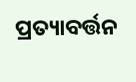ପ୍ରତ୍ୟାବର୍ତ୍ତନ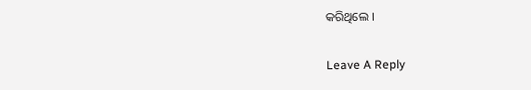କରିଥିଲେ ।

Leave A Reply